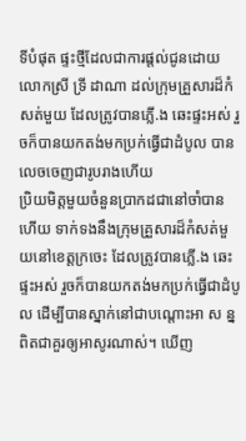ទីបំផុត ផ្ទះថ្មីដែលជាការផ្តល់ជូនដោយលោកស្រី ទ្រី ដាណា ដល់ក្រុមគ្រួសារដ៏កំសត់មួយ ដែលត្រូវបានភ្លេី.ង ឆេះផ្ទះអស់ រួចក៏បានយកតង់មកប្រក់ធ្វេីជាដំបូល បានលេចចេញជារូបរាងហេីយ
ប្រិយមិត្តមួយចំនួនប្រាកដជានៅចាំបានហេីយ ទាក់ទងនឹងក្រុមគ្រួសារដ៏កំសត់មួយនៅខេត្តក្រចេះ ដែលត្រូវបានភ្លេី.ង ឆេះផ្ទះអស់ រួចក៏បានយកតង់មកប្រក់ធ្វេីជាដំបូល ដេីម្បីបានស្នាក់នៅជាបណ្តោះអា ស ន្ន ពិតជាគួរឲ្យអាសូរណាស់។ ឃេីញ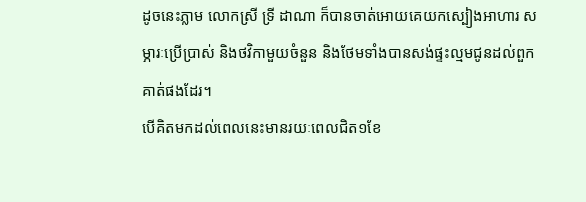ដូចនេះភ្លាម លោកស្រី ទ្រី ដាណា ក៏បានចាត់អោយគេយកស្បៀងអាហារ សម្ភារៈប្រើប្រាស់ និងថវិកាមួយចំនួន និងថែមទាំងបានសង់ផ្ទះល្មមជូនដល់ពួកគាត់ផងដែរ។
បេីគិតមកដល់ពេលនេះមានរយៈពេលជិត១ខែ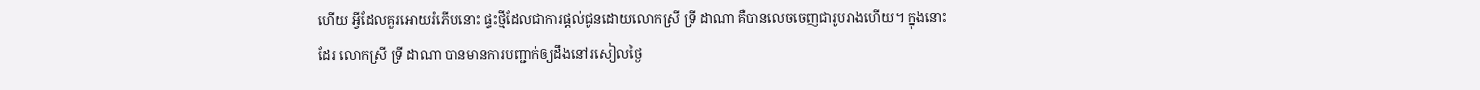ហេីយ អ្វីដែលគួរអោយរំភើបនោះ ផ្ទះថ្មីដែលជាការផ្តល់ជូនដោយលោកស្រី ទ្រី ដាណា គឺបានលេចចេញជារូបរាងហេីយ។ ក្នុងនោះដែរ លោកស្រី ទ្រី ដាណា បានមានការបញ្ជាក់ឲ្យដឹងនៅរសៀលថ្ងៃ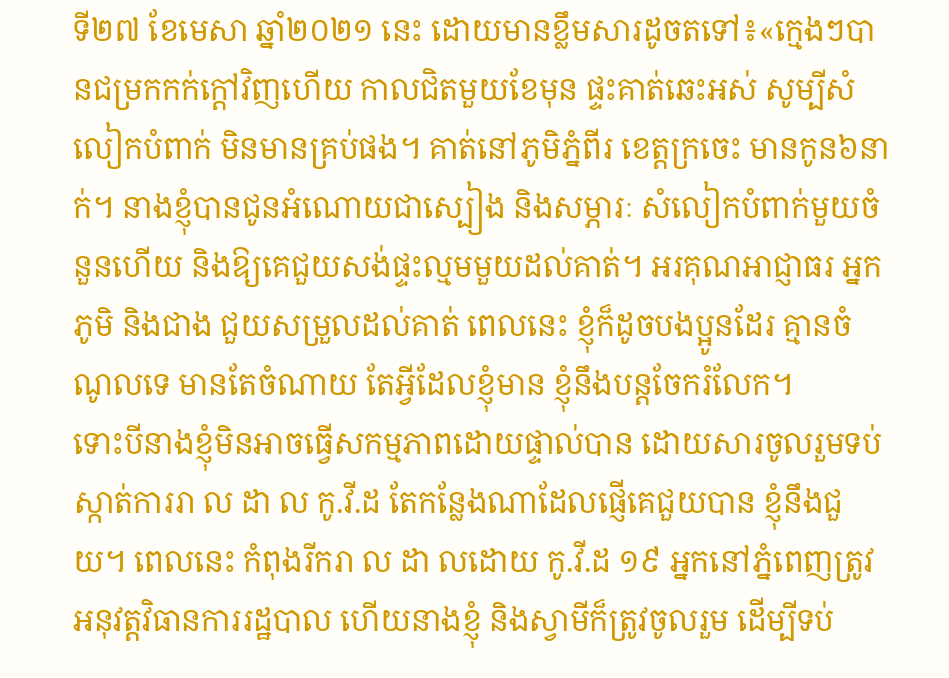ទី២៧ ខែមេសា ឆ្នាំ២០២១ នេះ ដោយមានខ្លឹមសារដូចតទៅ៖«ក្មេងៗបានជម្រកកក់ក្ដៅវិញហើយ កាលជិតមួយខែមុន ផ្ទះគាត់ឆេះអស់ សូម្បីសំលៀកបំពាក់ មិនមានគ្រប់ផង។ គាត់នៅភូមិភ្នំពីរ ខេត្តក្រចេះ មានកូន៦នាក់។ នាងខ្ញុំបានជូនអំណោយជាស្បៀង និងសម្ភារៈ សំលៀកបំពាក់មួយចំនួនហើយ និងឱ្យគេជួយសង់ផ្ទះល្មមមួយដល់គាត់។ អរគុណអាជ្ញាធរ អ្នកភូមិ និងជាង ជួយសម្រួលដល់គាត់ ពេលនេះ ខ្ញុំក៏ដូចបងប្អូនដែរ គ្មានចំណូលទេ មានតែចំណាយ តែអ្វីដែលខ្ញុំមាន ខ្ញុំនឹងបន្តចែករំលែក។
ទោះបីនាងខ្ញុំមិនអាចធ្វើសកម្មភាពដោយផ្ទាល់បាន ដោយសារចូលរួមទប់ស្កាត់ការរា ល ដា ល កូ.វី.ដ តែកន្លែងណាដែលផ្ញើគេជួយបាន ខ្ញុំនឹងជួយ។ ពេលនេះ កំពុងរីករា ល ដា លដោយ កូ.វី.ដ ១៩ អ្នកនៅភ្នំពេញត្រូវអនុវត្តវិធានការរដ្ឋបាល ហើយនាងខ្ញុំ និងស្វាមីក៏ត្រូវចូលរួម ដើម្បីទប់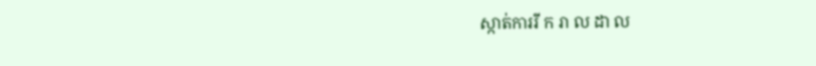ស្កាត់ការរី ក រា ល ដា ល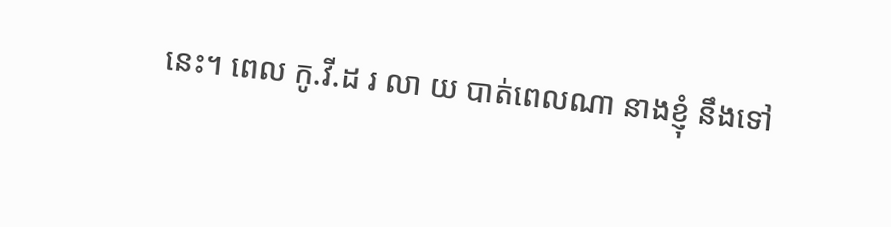នេះ។ ពេល កូ.វី.ដ រ លា យ បាត់ពេលណា នាងខ្ញុំ នឹងទៅ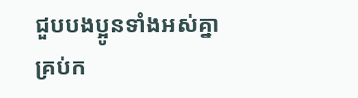ជួបបងប្អូនទាំងអស់គ្នាគ្រប់ក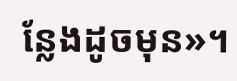ន្លែងដូចមុន»។